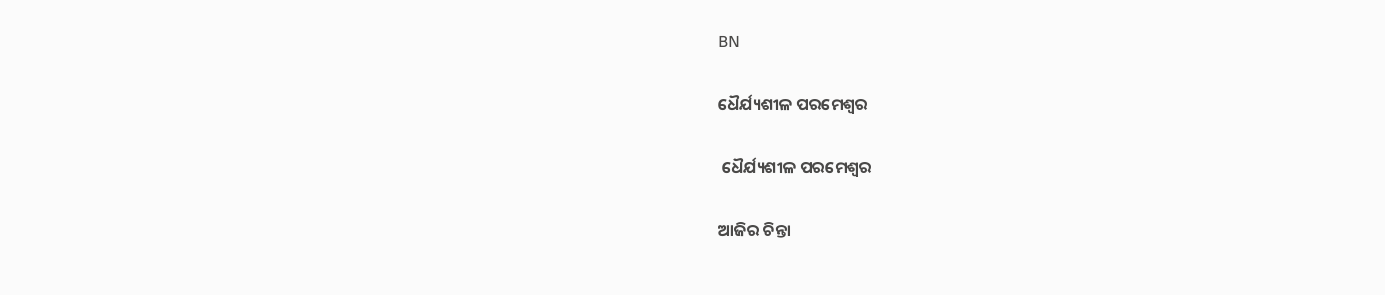BN

ଧୈର୍ଯ୍ୟଶୀଳ ପରମେଶ୍ୱର

 ଧୈର୍ଯ୍ୟଶୀଳ ପରମେଶ୍ୱର

ଆଜିର ଚିନ୍ତା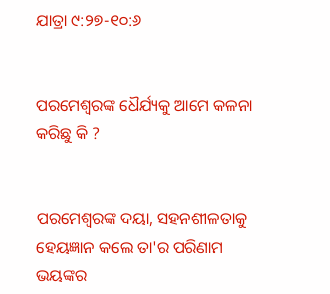ଯାତ୍ରା ୯:୨୭-୧୦:୬


ପରମେଶ୍ୱରଙ୍କ ଧୈର୍ଯ୍ୟକୁ ଆମେ କଳନା କରିଛୁ କି ?


ପରମେଶ୍ୱରଙ୍କ ଦୟା, ସହନଶୀଳତାକୁ ହେୟଜ୍ଞାନ କଲେ ତା'ର ପରିଣାମ ଭୟଙ୍କର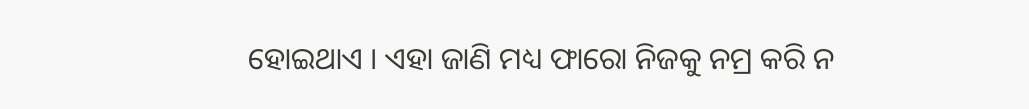ହୋଇଥାଏ । ଏହା ଜାଣି ମଧ୍ୟ ଫାରୋ ନିଜକୁ ନମ୍ର କରି ନ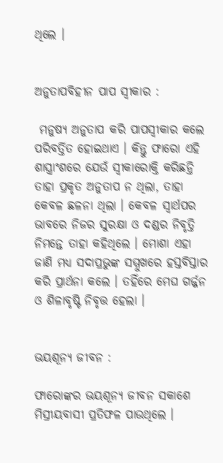ଥିଲେ ।


ଅନୁତାପବିହୀନ ପାପ ସ୍ଵୀକାର :

 ମନୁଷ୍ୟ ଅନୁତାପ କରି ପାପସ୍ଵୀକାର କଲେ ପରିବର୍ତ୍ତିତ ହୋଇଥାଏ । କିନ୍ତୁ ଫାରୋ ଏହି‌‌ ଶାସ୍ତ୍ରାଂଶରେ ଯେଉଁ ସ୍ୱୀକାରୋକ୍ତି କରିଛନ୍ତି ତାହା ପ୍ରକୃତ ଅନୁତାପ ନ ଥିଲା, ତାହା କେବଳ ଛଳନା ଥିଲା । କେବଳ ସ୍ୱାର୍ଥପର ଭାବରେ ନିଜର ସୁରକ୍ଷା ଓ ଦଣ୍ଡର ନିବୃତ୍ତି ନିମନ୍ତେ ତାହା କହିଥିଲେ । ମୋଶା ଏହା ଜାଣି ମଧ୍ୟ ସଦାପ୍ରଭୁଙ୍କ ସମ୍ମୁଖରେ ହସ୍ତବିସ୍ତାର କରି ପ୍ରାର୍ଥନା କଲେ । ତହିଁରେ ମେଘ ଗର୍ଜ୍ଜନ ଓ ଶିଳାବୃଷ୍ଟି ନିବୃତ୍ତ ହେଲା ।


ଭୟଶୂନ୍ୟ ଜୀବନ :

ଫାରୋଙ୍କର ଭୟଶୂନ୍ୟ ଜୀବନ ସକାଶେ ମିସ୍ରୀୟବାସୀ ପ୍ରତିଫଳ ପାଉଥିଲେ ।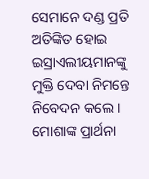ସେମାନେ ଦଣ୍ଡ ପ୍ରତି ଅତିଙ୍କିତ ହୋଇ ଇସ୍ରାଏଲୀୟମାନଙ୍କୁ ମୁକ୍ତି ଦେବା ନିମନ୍ତେ ନିବେଦନ କଲେ । ମୋଶାଙ୍କ ପ୍ରାର୍ଥନା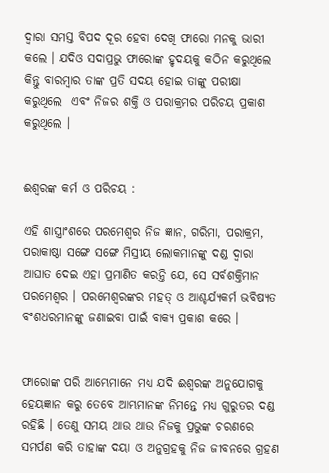ଦ୍ଵାରା ସମସ୍ତ ବିପଦ ଦୂର ହେବା ଦେଖି ଫାରୋ ମନକୁ ଭାରୀ କଲେ । ଯଦିଓ ସଦାପ୍ରଭୁ ଫାରୋଙ୍କ ହୃଦୟକୁ କଠିନ କରୁଥିଲେ କିନ୍ତୁ ବାରମ୍ବାର ତାଙ୍କ ପ୍ରତି ସଦୟ ହୋଇ ତାଙ୍କୁ ପରୀକ୍ଷା କରୁଥିଲେ  ଏବଂ ନିଜର ଶକ୍ତି ଓ ପରାକ୍ରମର ପରିଚୟ ପ୍ରକାଶ କରୁଥିଲେ ।


ଈଶ୍ଵରଙ୍କ କର୍ମ ଓ ପରିଚୟ :

ଏହି ଶାସ୍ତ୍ରାଂଶରେ ପରମେଶ୍ୱର ନିଜ ଜ୍ଞାନ, ଗରିମା, ପରାକ୍ରମ, ପରାକାଷ୍ଠା ସଙ୍ଗେ ସଙ୍ଗେ ମିସ୍ରୀୟ ଲୋକମାନଙ୍କୁ ଦଣ୍ଡ ଦ୍ଵାରା ଆଘାତ ଦେଇ ଏହା ପ୍ରମାଣିତ କରନ୍ତି ଯେ, ସେ ସର୍ବଶକ୍ତିମାନ ପରମେଶ୍ୱର । ପରମେଶ୍ୱରଙ୍କର ମହତ୍ ଓ ଆଶ୍ଚର୍ଯ୍ୟକର୍ମ ଭବିଷ୍ୟତ ବଂଶଧରମାନଙ୍କୁ ଜଣାଇବା ପାଇଁ ବାକ୍ୟ ପ୍ରକାଶ କରେ ।


ଫାରୋଙ୍କ ପରି ଆମ୍ଭେମାନେ ମଧ୍ୟ ଯଦି ଈଶ୍ୱରଙ୍କ ଅନୁଯୋଗକୁ ହେୟଜ୍ଞାନ କରୁ ତେବେ ଆମ୍ଭମାନଙ୍କ ନିମନ୍ତେ ମଧ୍ୟ ଗୁରୁତର ଦଣ୍ଡ ରହିଛି । ତେଣୁ ସମୟ ଥାଉ ଥାଉ ନିଜକୁ ପ୍ରଭୁଙ୍କ ଚରଣରେ ସମର୍ପଣ କରି ତାହାଙ୍କ ଦୟା ଓ ଅନୁଗ୍ରହକୁ ନିଜ ଜୀବନରେ ଗ୍ରହଣ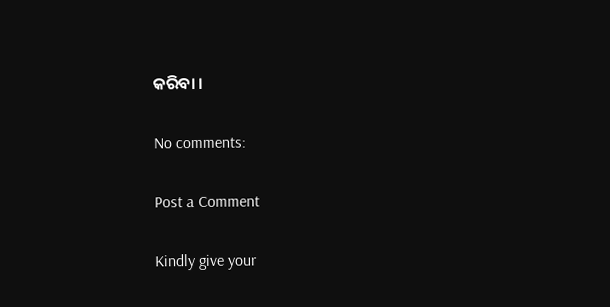କରିବା ।

No comments:

Post a Comment

Kindly give your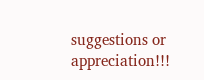suggestions or appreciation!!!